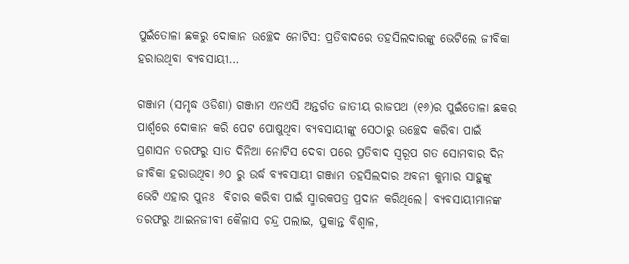ପୁଇଁତୋଳା ଛକରୁ ଦୋକାନ ଉଚ୍ଛେଦ ନୋଟିସ: ପ୍ରତିବାଦରେ ତହସିଲଦାରଙ୍କୁ ଭେଟିଲେ ଜୀବିକା ହରାଉଥିବା ବ୍ୟବସାୟୀ…

ଗଞ୍ଜାମ (ସମୃଦ୍ଧ ଓଡିଶା) ଗଞ୍ଜାମ ଏନଏସି ଅନ୍ତର୍ଗତ ଜାତୀୟ ରାଜପଥ (୧୬)ର ପୁଇଁତୋଳା ଛକର ପାର୍ଶ୍ୱରେ ଦୋକାନ କରି ପେଟ ପୋଷୁଥିବା ବ୍ୟବସାୟୀଙ୍କୁ ସେଠାରୁ ଉଚ୍ଛେଦ କରିବା ପାଇଁ ପ୍ରଶାସନ ତରଫରୁ ସାତ ଦିନିଆ ନୋଟିସ ଦେବା ପରେ ପ୍ରତିବାଦ ସ୍ୱରୂପ ଗତ ସୋମବାର ଦିନ ଜୀବିକା ହରାଉଥିବା ୬୦ ରୁ ଉର୍ଦ୍ଧ ବ୍ୟବସାୟୀ ଗଞ୍ଜାମ ତହସିଲଦାର ଅବନୀ କୁମାର ସାହୁଙ୍କୁ ଭେଟି ଏହାର ପୁନଃ  ବିଚାର କରିବା ପାଇଁ ସ୍ମାରକପତ୍ର ପ୍ରଦାନ କରିଥିଲେ। ବ୍ୟବସାୟୀମାନଙ୍କ ତରଫରୁ ଆଇନଜୀବୀ କୈଳାସ ଚନ୍ଦ୍ର ପଲାଇ, ସୁକାନ୍ତ ବିଶ୍ୱାଳ,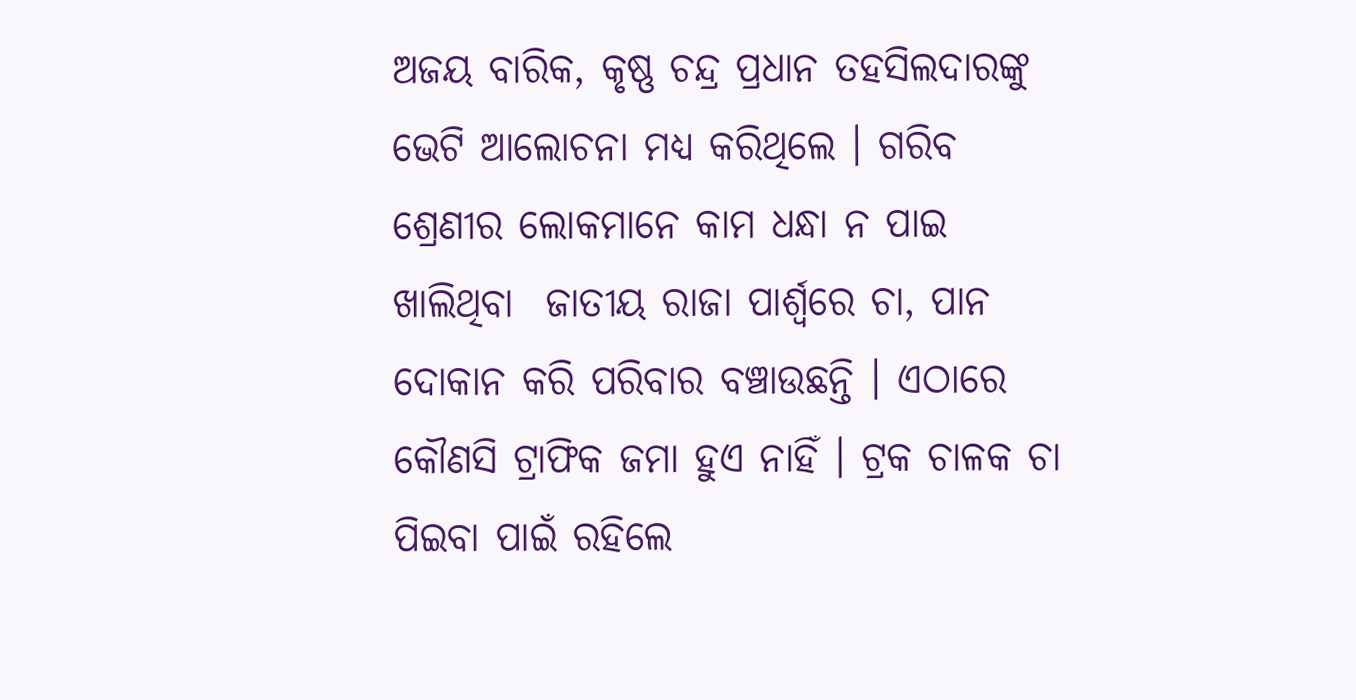ଅଜୟ ବାରିକ, କୃଷ୍ଣ ଚନ୍ଦ୍ର ପ୍ରଧାନ ତହସିଲଦାରଙ୍କୁ ଭେଟି ଆଲୋଚନା ମଧ୍ୟ କରିଥିଲେ । ଗରିବ ଶ୍ରେଣୀର ଲୋକମାନେ କାମ ଧନ୍ଧା ନ ପାଇ ଖାଲିଥିବା  ଜାତୀୟ ରାଜା ପାର୍ଶ୍ୱରେ ଚା, ପାନ ଦୋକାନ କରି ପରିବାର ବଞ୍ଚାଉଛନ୍ତି । ଏଠାରେ କୌଣସି ଟ୍ରାଫିକ ଜମା ହୁଏ ନାହିଁ । ଟ୍ରକ ଚାଳକ ଚା ପିଇବା ପାଇଁ ରହିଲେ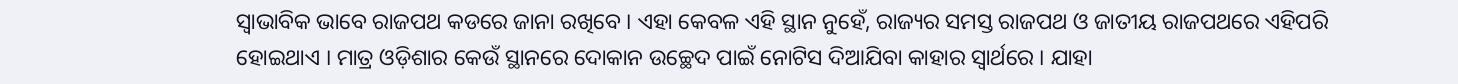ସ୍ୱାଭାବିକ ଭାବେ ରାଜପଥ କଡରେ ଜାନା ରଖିବେ । ଏହା କେବଳ ଏହି ସ୍ଥାନ ନୁହେଁ, ରାଜ୍ୟର ସମସ୍ତ ରାଜପଥ ଓ ଜାତୀୟ ରାଜପଥରେ ଏହିପରି ହୋଇଥାଏ । ମାତ୍ର ଓଡ଼ିଶାର କେଉଁ ସ୍ଥାନରେ ଦୋକାନ ଉଚ୍ଛେଦ ପାଇଁ ନୋଟିସ ଦିଆଯିବା କାହାର ସ୍ୱାର୍ଥରେ । ଯାହା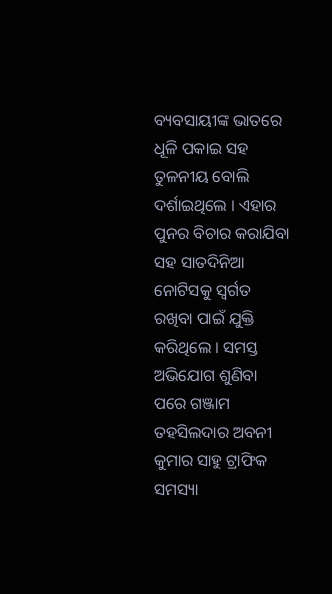ବ୍ୟବସାୟୀଙ୍କ ଭାତରେ ଧୂଳି ପକାଇ ସହ ତୁଳନୀୟ ବୋଲି ଦର୍ଶାଇଥିଲେ । ଏହାର ପୁନର ବିଚାର କରାଯିବା ସହ ସାତଦିନିଆ ନୋଟିସକୁ ସ୍ୱର୍ଗତ ରଖିବା ପାଇଁ ଯୁକ୍ତି କରିଥିଲେ । ସମସ୍ତ ଅଭିଯୋଗ ଶୁଣିବା ପରେ ଗଞ୍ଜାମ ତହସିଲଦାର ଅବନୀ କୁମାର ସାହୁ ଟ୍ରାଫିକ ସମସ୍ୟା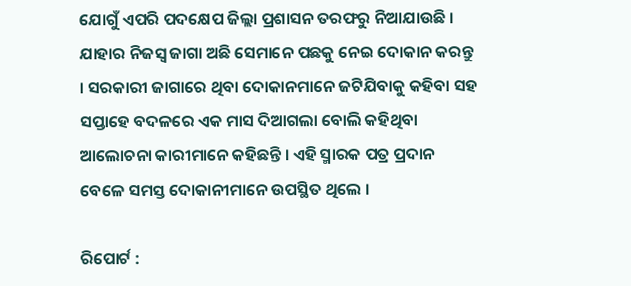ଯୋଗୁଁ ଏପରି ପଦକ୍ଷେପ ଜିଲ୍ଲା ପ୍ରଶାସନ ତରଫରୁ ନିଆଯାଉଛି । ଯାହାର ନିଜସ୍ୱ ଜାଗା ଅଛି ସେମାନେ ପଛକୁ ନେଇ ଦୋକାନ କରନ୍ତୁ । ସରକାରୀ ଜାଗାରେ ଥିବା ଦୋକାନମାନେ ଜଟିଯିବାକୁ କହିବା ସହ ସପ୍ତାହେ ବଦଳରେ ଏକ ମାସ ଦିଆଗଲା ବୋଲି କହିଥିବା ଆଲୋଚନା କାରୀମାନେ କହିଛନ୍ତି । ଏହି ସ୍ମାରକ ପତ୍ର ପ୍ରଦାନ ବେଳେ ସମସ୍ତ ଦୋକାନୀମାନେ ଉପସ୍ଥିତ ଥିଲେ ।

ରିପୋର୍ଟ :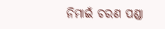ନିମାଇଁ ଚରଣ ପଣ୍ଡା